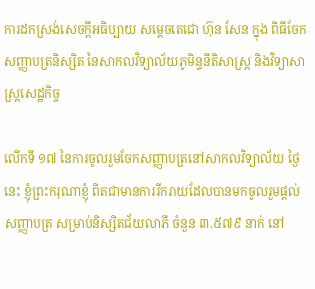ការដកស្រង់សេចក្តីអធិប្បាយ សម្តេចតេជោ ហ៊ុន សែន ក្នុង ពិធីចែកសញ្ញាបត្រនិស្សិត នៃសាកលវិទ្យាល័យភូមិន្ទនីតិសាស្ត្រ និងវិទ្យាសាស្ត្រសេដ្ឋកិច្ច

លើកទី ១៧ នៃការចូលរួមចែកសញ្ញាបត្រនៅសាកលវិទ្យាល័យ ថ្ងៃនេះ ខ្ញុំព្រះករុណាខ្ញុំ ពិតជាមានការរីករាយដែលបានមកចូលរួមផ្ដល់សញ្ញាបត្រ សម្រាប់និស្សិតជ័យលាភី ចំនួន ៣.៥៧៩ នាក់ នៅ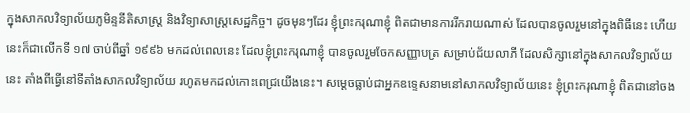ក្នុងសាកលវិទ្យាល័យភូមិន្ទនីតិសាស្រ្ត និងវិទ្យាសាស្រ្តសេដ្ឋកិច្ច។ ដូចមុនៗដែរ ខ្ញុំព្រះករុណាខ្ញុំ ពិតជាមានការរីករាយណាស់ ដែលបានចូលរួមនៅក្នុងពិធីនេះ ហើយនេះក៏ជាលើកទី ១៧ ចាប់ពីឆ្នាំ ១៩៩៦ មកដល់ពេលនេះ ដែលខ្ញុំព្រះករុណាខ្ញុំ បានចូលរួមចែកសញ្ញាបត្រ សម្រាប់ជ័យលាភី ដែលសិក្សានៅក្នុងសាកលវិទ្យាល័យនេះ តាំងពីធ្វើនៅទីតាំងសាកលវិទ្យាល័យ រហូតមកដល់កោះពេជ្រយើងនេះ។ សម្ដេចធ្លាប់ជាអ្នកឧទ្ទេសនាមនៅសាកលវិទ្យាល័យនេះ ខ្ញុំព្រះករុណាខ្ញុំ ពិតជានៅចង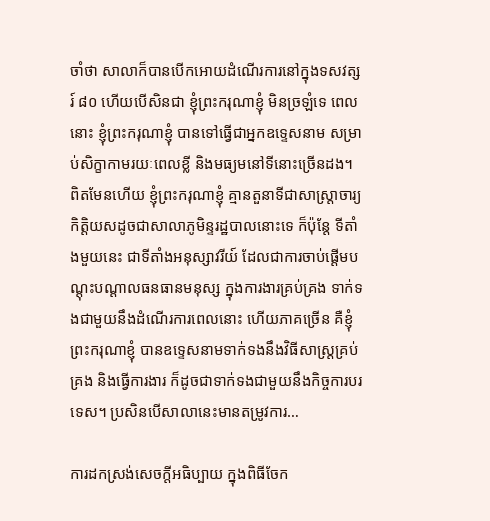ចាំថា សាលាក៏បានបើកអោយដំណើរការនៅក្នុងទសវត្សរ៍ ៨០ ហើយបើសិនជា ខ្ញុំព្រះករុណាខ្ញុំ មិនច្រឡំទេ ពេលនោះ ខ្ញុំព្រះករុណាខ្ញុំ បានទៅធ្វើជាអ្នកឧទ្ទេសនាម សម្រាប់សិក្ខាកាមរយៈពេលខ្លី និងមធ្យមនៅទីនោះច្រើនដង។ ពិតមែនហើយ ខ្ញុំព្រះករុណាខ្ញុំ គ្មានតួនាទីជាសាស្រ្តាចារ្យកិត្តិយសដូចជាសាលាភូមិន្ទរដ្ឋបាលនោះទេ ក៏ប៉ុន្តែ ទីតាំងមួយនេះ ជាទីតាំងអនុស្សាវរីយ៍ ដែលជាការចាប់ផ្ដើមបណ្ដុះបណ្ដាលធនធានមនុស្ស ក្នុងការងារគ្រប់គ្រង ទាក់ទងជាមួយនឹងដំណើរការពេលនោះ ហើយភាគច្រើន គឺខ្ញុំព្រះករុណាខ្ញុំ បានឧទ្ទេសនាមទាក់ទងនឹងវិធីសាស្រ្តគ្រប់គ្រង និងធ្វើការងារ ក៏ដូចជាទាក់ទងជាមួយនឹងកិច្ចការបរទេស។ ប្រសិនបើសាលានេះមានតម្រូវការ…

ការដកស្រង់សេចក្តីអធិប្បាយ ក្នុងពិធីចែក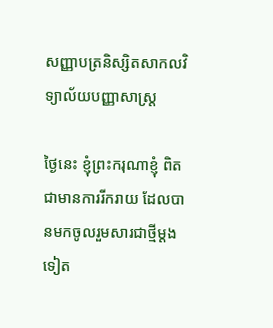សញ្ញាបត្រនិស្សិតសាកលវិទ្យាល័យបញ្ញាសាស្ត្រ

ថ្ងៃនេះ ខ្ញុំព្រះករុណាខ្ញុំ ពិតជាមានការរីករាយ ដែលបានមកចូលរួមសារជាថ្មីម្តងទៀត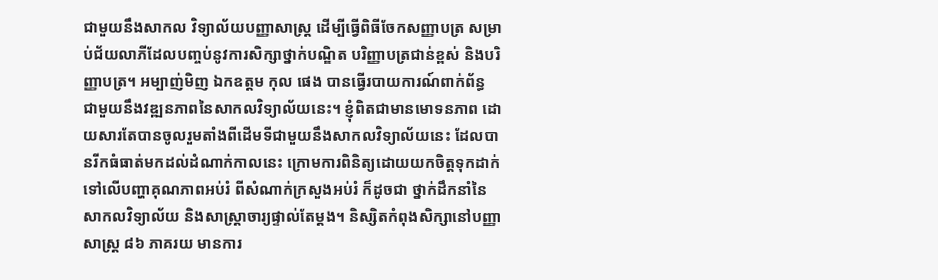ជាមួយនឹងសាកល វិទ្យាល័យបញ្ញាសាស្ត្រ ដើម្បីធ្វើពិធីចែកសញ្ញាបត្រ សម្រាប់ជ័យលាភីដែលបញ្ចប់នូវការសិក្សាថ្នាក់បណ្ឌិត បរិញ្ញាបត្រជាន់ខ្ពស់ និងបរិញ្ញាបត្រ។ អម្បាញ់មិញ ឯកឧត្តម កុល ផេង បានធ្វើរបាយការណ៍ពាក់ព័ន្ធ ជាមួយនឹងវឌ្ឍនភាពនៃសាកលវិទ្យាល័យនេះ។ ខ្ញុំពិតជាមានមោទនភាព ដោយសារតែបានចូលរួមតាំងពីដើមទីជាមួយនឹងសាកលវិទ្យាល័យនេះ ដែលបានរីកធំធាត់មកដល់ដំណាក់កាលនេះ ក្រោមការពិនិត្យដោយយកចិត្តទុកដាក់ទៅលើបញ្ហាគុណភាពអប់រំ ពីសំណាក់ក្រសួងអប់រំ ក៏ដូចជា ថ្នាក់ដឹកនាំនៃសាកលវិទ្យាល័យ និងសាស្ត្រាចារ្យផ្ទាល់តែម្តង។ និស្សិតកំពុងសិក្សានៅបញ្ញាសាស្ត្រ ៨៦ ភាគរយ មានការ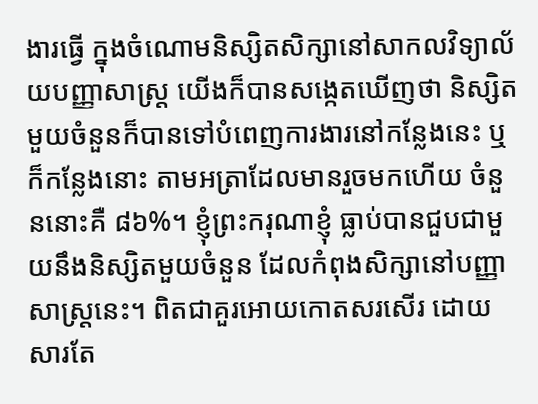ងារធ្វើ ក្នុងចំណោមនិស្សិតសិក្សានៅសាកលវិទ្យាល័យបញ្ញាសាស្ត្រ យើងក៏បានសង្កេតឃើញថា និស្សិតមួយចំនួនក៏បានទៅបំពេញការងារនៅកន្លែងនេះ ឬក៏កន្លែងនោះ តាមអត្រាដែលមានរួចមកហើយ ចំនួននោះគឺ ៨៦%។ ខ្ញុំព្រះករុណាខ្ញុំ ធ្លាប់បានជួបជាមួយនឹងនិស្សិតមួយចំនួន ដែលកំពុងសិក្សានៅបញ្ញាសាស្ត្រនេះ។ ពិតជាគួរអោយកោតសរសើរ ដោយសារតែ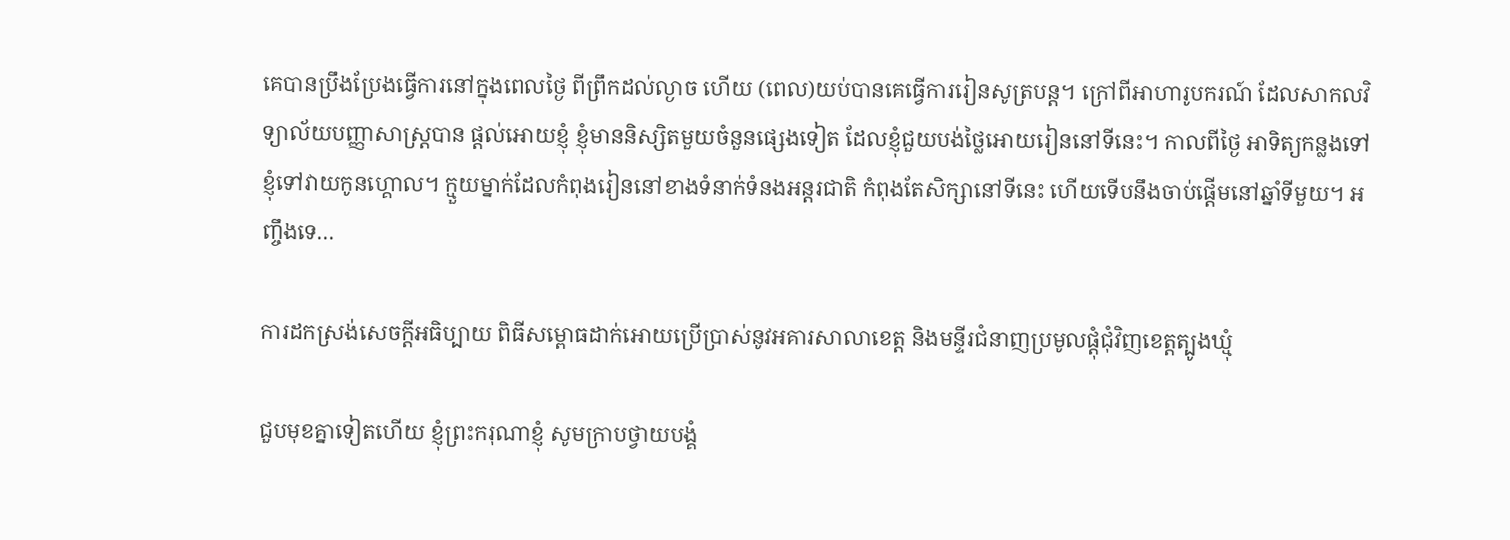គេបានប្រឹងប្រែងធ្វើការនៅក្នុងពេលថ្ងៃ ពីព្រឹកដល់ល្ងាច ហើយ (ពេល)យប់បានគេធ្វើការរៀនសូត្របន្ត។ ក្រៅពីអាហារូបករណ៍ ដែលសាកលវិទ្យាល័យបញ្ញាសាស្ត្របាន ផ្តល់អោយខ្ញុំ ខ្ញុំមាននិស្សិតមួយចំនួនផ្សេងទៀត ដែលខ្ញុំជួយបង់ថ្លៃអោយរៀននៅទីនេះ។ កាលពីថ្ងៃ អាទិត្យកន្លងទៅ ខ្ញុំទៅវាយកូនហ្គោល។ ក្មួយម្នាក់ដែលកំពុងរៀននៅខាងទំនាក់ទំនងអន្តរជាតិ កំពុងតែសិក្សានៅទីនេះ ហើយទើបនឹងចាប់ផ្តើមនៅឆ្នាំទីមួយ។ អញ្ចឹងទេ…

ការដកស្រង់សេចក្តីអធិប្បាយ ពិធីសម្ពោធដាក់អោយប្រើប្រាស់នូវអគារសាលាខេត្ត និងមន្ទីរជំនាញប្រមូលផ្ដុំជុំវិញខេត្តត្បូងឃ្មុំ

ជួបមុខគ្នាទៀតហើយ ខ្ញុំព្រះករុណាខ្ញុំ សូមក្រាបថ្វាយបង្គំ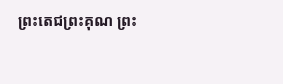ព្រះតេជព្រះគុណ ព្រះ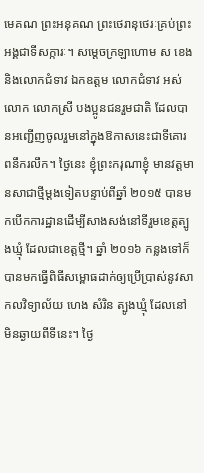មេគណ ព្រះអនុគណ ព្រះថេរានុថេរៈគ្រប់ព្រះអង្គជាទីសក្ការៈ។ សម្ដេចក្រឡាហោម ស ខេង និងលោកជំទាវ ឯកឧត្តម លោកជំទាវ អស់លោក លោកស្រី បងប្អូនជនរួមជាតិ ដែលបានអញ្ជើញចូលរួមនៅក្នុងឱកាសនេះជាទីគោរពនឹករលឹក។ ថ្ងៃនេះ ខ្ញុំព្រះករុណាខ្ញុំ មានវត្តមានសាជាថ្មីម្ដងទៀតបន្ទាប់ពីឆ្នាំ ២០១៥ បានមកបើកការដ្ឋានដើម្បីសាងសង់នៅទីរួមខេត្តត្បូងឃ្មុំ ដែលជាខេត្តថ្មី។ ឆ្នាំ ២០១៦ កន្លងទៅក៏បានមកធ្វើពិធីសម្ពោធដាក់ឲ្យប្រើប្រាស់នូវសាកលវិទ្យាល័យ ហេង សំរិន ត្បូងឃ្មុំ ដែលនៅមិនឆ្ងាយពីទីនេះ។ ថ្ងៃ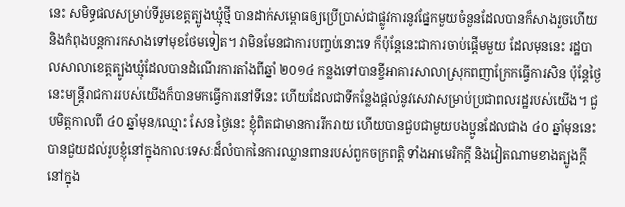នេះ សមិទ្ធផលសម្រាប់ទីរួមខេត្តត្បូងឃ្មុំថ្មី បានដាក់សម្ពោធឲ្យប្រើប្រាស់ជាផ្លូវការនូវផ្នែកមួយចំនួនដែលបានក៏សាងរួចហើយ និងកំពុងបន្តការកសាងទៅមុខថែមទៀត។ វាមិនមែនជាការបញ្ចប់នោះទេ ក៏ប៉ុន្តែនេះជាការចាប់ផ្ដើមមួយ ដែលមុននេះ រដ្ឋបាលសាលាខេត្តត្បូងឃ្មុំដែលបានដំណើរការតាំងពីឆ្នាំ ២០១៤ កន្លងទៅបានខ្ចីអាគារសាលាស្រុកពញាក្រែកធ្វើការសិន ប៉ុន្តែថ្ងៃនេះមន្រ្ដីរាជការរបស់យើងក៏បានមកធ្វើការនៅទីនេះ ហើយដែលជាទីកន្លែងផ្ដល់នូវសេវាសម្រាប់ប្រជាពលរដ្ឋរបស់យើង។ ជួបមិត្តកាលពី ៤០ ឆ្នាំមុន/ឈ្មោះ សែន ថ្ងៃនេះ ខ្ញុំពិតជាមានការរីករាយ ហើយបានជួបជាមួយបងប្អូនដែលជាង ៤០ ឆ្នាំមុននេះ បានជួយដល់រូបខ្ញុំនៅក្នុងកាលៈទេសៈដ៏លំបាកនៃការឈ្លានពានរបស់ពួកចក្រពត្តិ ទាំងអាមេរិកក្ដី និងវៀតណាមខាងត្បូងក្ដី នៅក្នុង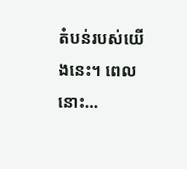តំបន់របស់យើងនេះ។ ពេលនោះ…